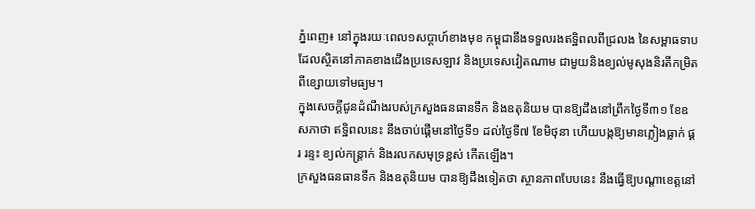ភ្នំពេញ៖ នៅក្នុងរយៈពេល១សប្តាហ៍ខាងមុខ កម្ពុជានឹងទទួលរងឥទ្ឋិពលពីជ្រលង នៃសម្ពាធទាប ដែលស្ថិតនៅភាគខាងជើងប្រទេសឡាវ និងប្រទេសវៀតណាម ជាមួយនិងខ្យល់មូសុងនិរតីកម្រិតពីខ្សោយទៅមធ្យម។
ក្នុងសេចក្តីជូនដំណឹងរបស់ក្រសួងធនធានទឹក និងឧតុនិយម បានឱ្យដឹងនៅព្រឹកថ្ងៃទី៣១ ខែឧសភាថា ឥទ្ឋិពលនេះ នឹងចាប់ផ្តើមនៅថ្ងៃទី១ ដល់ថ្ងៃទី៧ ខែមិថុនា ហើយបង្កឱ្យមានភ្លៀងធ្លាក់ ផ្គរ រន្ទះ ខ្យល់កន្រ្តាក់ និងរលកសមុទ្រខ្ពស់ កើតឡើង។
ក្រសួងធនធានទឹក និងឧតុនិយម បានឱ្យដឹងទៀតថា ស្ថានភាពបែបនេះ នឹងធ្វើឱ្យបណ្តាខេត្តនៅ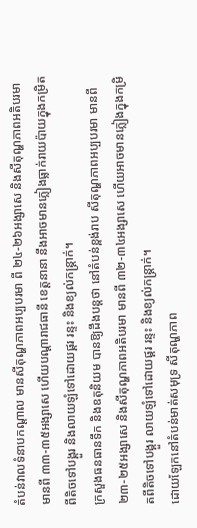តំបន់វាលទំនាបកណ្តាល មានសីតុណ្ហភាពអប្បបរមា ពី ២៤-២៦អង្សាសេ និងសីតុណ្ហភាពអតិបរមា មានពី ៣៣-៣៥អង្សាសេ ហើយបណ្តារាជធានី ខេត្តនានា នឹងអាចមានភ្លៀងធ្លាក់រាយប៉ាយក្នុងកម្រិតពីតិចទៅបង្គួរ និងលាយឡំទៅដោយផ្គរ រន្ទះ និងខ្យល់កន្ត្រាក់។
ក្រសួងធនធានទឹក និងឧតុនិយម បានឱ្យដឹងបន្តថា នៅតំបន់ខ្ពង់រាប សីតុណ្ហភាពអប្បបរមា មានពី ២៣-២៥អង្សាសេ និងសីតុណ្ហភាពអតិបរមា មានពី ៣២-៣៤អង្សាសេ ហើយអាចមានភ្លៀងក្នុងកម្រិតពីតិចទៅបង្គួរ លាយឡំទៅដោយផ្គរ រន្ទះ និងខ្យល់កន្ត្រាក់។
ដោយឡែកនៅតំបន់មាត់សមុទ្រ សីតុណ្ហភាព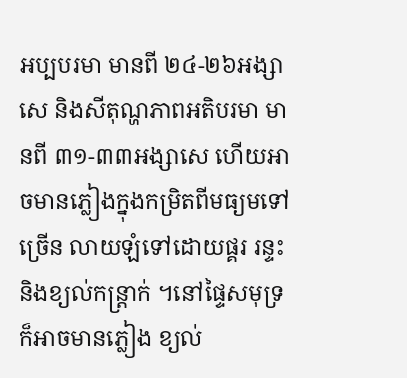អប្បបរមា មានពី ២៤-២៦អង្សាសេ និងសីតុណ្ហភាពអតិបរមា មានពី ៣១-៣៣អង្សាសេ ហើយអាចមានភ្លៀងក្នុងកម្រិតពីមធ្យមទៅច្រើន លាយឡំទៅដោយផ្គរ រន្ទះ និងខ្យល់កន្ត្រាក់ ។នៅផ្ទៃសមុទ្រ ក៏អាចមានភ្លៀង ខ្យល់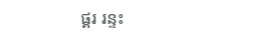ផ្គរ រន្ទះ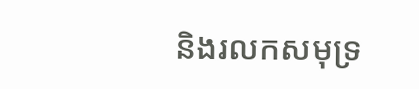និងរលកសមុទ្រ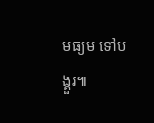មធ្យម ទៅបង្គួរ៕